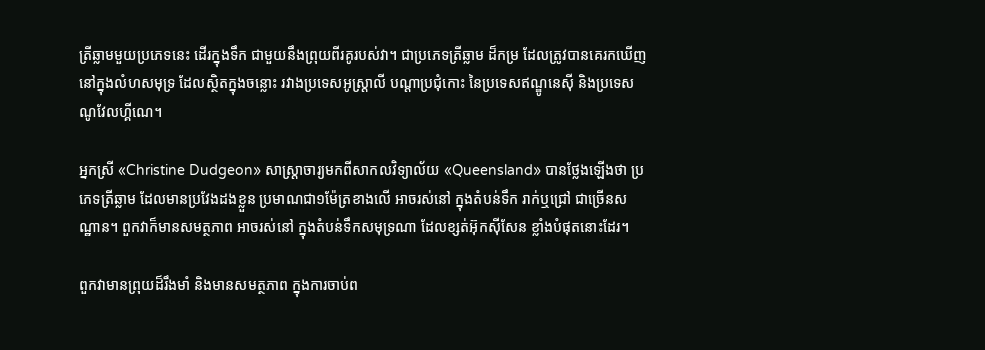ត្រីឆ្លាមមួយប្រភេទនេះ ដើរក្នុងទឹក ជាមួយនឹងព្រុយពីរគូរបស់វា។ ជាប្រភេទត្រីឆ្លាម ដ៏កម្រ ដែលត្រូវបានគេរកឃើញ នៅក្នុងលំហសមុទ្រ ដែលស្ថិតក្នុងចន្លោះ រវាងប្រទេសអូស្ត្រាលី បណ្ដាប្រជុំកោះ នៃប្រទេសឥណ្ឌូនេស៊ី និងប្រទេសណូវែលហ្គីណេ។

អ្នកស្រី «Christine Dudgeon» សាស្ត្រាចារ្យមកពីសាកលវិទ្យាល័យ «Queensland» បានថ្លែងឡើងថា ប្រភេទត្រីឆ្លាម ដែលមានប្រវែងដងខ្លួន ប្រមាណជា១ម៉ែត្រខាងលើ អាចរស់នៅ ក្នុងតំបន់ទឹក រាក់ឬជ្រៅ ជាច្រើនសណ្ឋាន។ ពួកវាក៏មានសមត្ថភាព អាចរស់នៅ ក្នុងតំបន់ទឹកសមុទ្រណា ដែលខ្សត់អ៊ុកស៊ីសែន ខ្លាំងបំផុតនោះដែរ។

ពួកវាមានព្រុយដ៏រឹងមាំ និងមានសមត្ថភាព ក្នុងការចាប់ព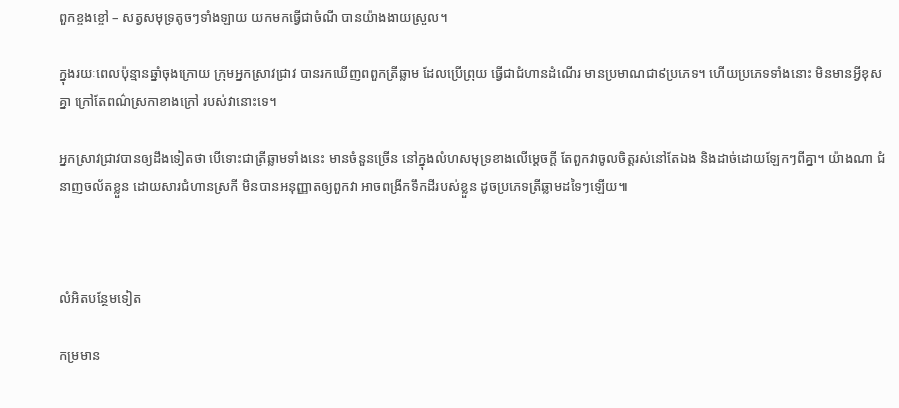ពួកខ្ចងខ្ចៅ – សត្វសមុទ្រតូចៗទាំងឡាយ យកមកធ្វើជាចំណី បានយ៉ាងងាយស្រួល។

ក្នុងរយៈពេលប៉ុន្មានឆ្នាំចុងក្រោយ ក្រុមអ្នកស្រាវជ្រាវ បានរកឃើញពពួកត្រីឆ្លាម ដែលប្រើព្រុយ ធ្វើជាជំហានដំណើរ មានប្រមាណជា៩ប្រភេទ។ ហើយប្រភេទទាំងនោះ មិនមានអ្វីខុសគ្នា ក្រៅតែពណ៌ស្រកាខាងក្រៅ របស់វានោះទេ។

អ្នកស្រាវជ្រាវបានឲ្យដឹងទៀតថា បើទោះជាត្រីឆ្លាមទាំងនេះ មានចំនួនច្រើន នៅក្នុងលំហសមុទ្រខាងលើម្ដេចក្ដី តែពួកវាចូលចិត្តរស់នៅតែឯង និងដាច់ដោយឡែកៗពីគ្នា។ យ៉ាងណា ជំនាញចល័តខ្លួន ដោយសារជំហានស្រកី មិនបានអនុញ្ញាតឲ្យពួកវា អាចពង្រីកទឹកដីរបស់ខ្លួន ដូចប្រភេទត្រីឆ្លាមដទៃៗឡើយ៕



លំអិតបន្ថែមទៀត

កម្រមាន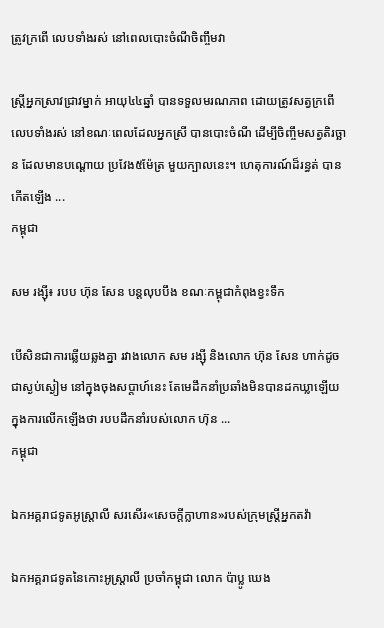ត្រូវក្រពើ លេបទាំងរស់ នៅពេលបោះចំណីចិញ្ចឹមវា

ស្ត្រីអ្នកស្រាវជ្រាវម្នាក់ អាយុ៤៤ឆ្នាំ បានទទួលមរណភាព ដោយត្រូវសត្វក្រពើ លេបទាំងរស់ នៅខណៈពេលដែលអ្នកស្រី បានបោះចំណី ដើម្បីចិញ្ចឹមសត្វតិរច្ឆាន ដែលមានបណ្ដោយ ប្រវែង៥ម៉ែត្រ មួយក្បាលនេះ។ ហេតុការណ៍ដ៏រន្ធត់ បានកើតឡើង ...
កម្ពុជា

សម រង្ស៊ី៖ របប ហ៊ុន សែន បន្តលុបបឹង ខណៈកម្ពុជាកំពុងខ្វះទឹក

បើសិនជាការឆ្លើយឆ្លងគ្នា រវាងលោក សម រង្ស៊ី និងលោក ហ៊ុន សែន ហាក់ដូចជាស្ងប់ស្ងៀម នៅក្នុងចុងសប្ដាហ៍នេះ តែមេដឹកនាំប្រឆាំងមិនបានដកឃ្លាឡើយ ក្នុងការលើកឡើងថា របបដឹកនាំរបស់លោក ហ៊ុន ...
កម្ពុជា

ឯកអគ្គរាជទូតអូស្ត្រាលី សរសើរ«សេចក្ដីក្លាហាន»របស់ក្រុមស្ត្រីអ្នកតវ៉ា

ឯកអគ្គរាជទូតនៃកោះអូស្ត្រាលី ប្រចាំកម្ពុជា លោក ប៉ាប្លូ ឃេង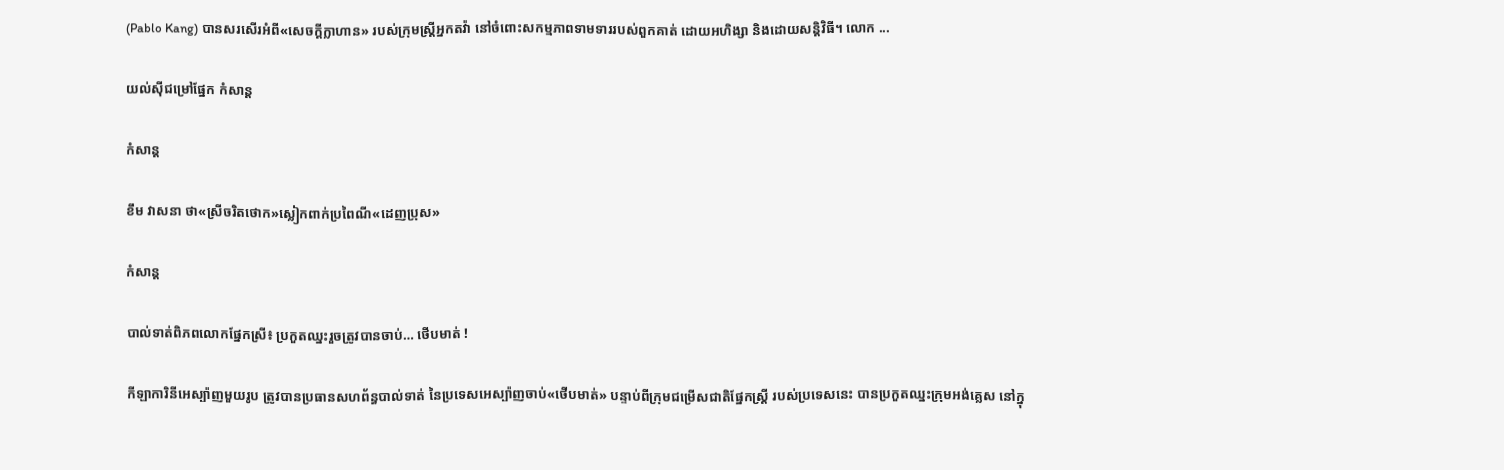(Pablo Kang) បានសរសើរអំពី«សេចក្ដីក្លាហាន» របស់ក្រុមស្ត្រីអ្នកតវ៉ា នៅចំពោះសកម្មភាពទាមទាររបស់ពួកគាត់ ដោយអហិង្សា និងដោយសន្តិវិធី។ លោក ...

យល់ស៊ីជម្រៅផ្នែក កំសាន្ដ

កំសាន្ដ

ខឹម វាសនា ថា«ស្រីចរិតថោក»ស្លៀកពាក់ប្រពៃណី«ដេញប្រុស»

កំសាន្ដ

បាល់ទាត់ពិភពលោកផ្នែកស្រី៖ ប្រកួតឈ្នះរួចត្រូវបានចាប់… ថើបមាត់ !

កីឡាការិនីអេស្ប៉ាញមួយរូប ត្រូវបានប្រធានសហព័ន្ធបាល់ទាត់ នៃប្រទេសអេស្ប៉ាញចាប់«ថើបមាត់» បន្ទាប់ពីក្រុមជម្រើសជាតិផ្នែកស្ត្រី របស់ប្រទេសនេះ បានប្រកួតឈ្នះក្រុមអង់គ្លេស នៅក្នុ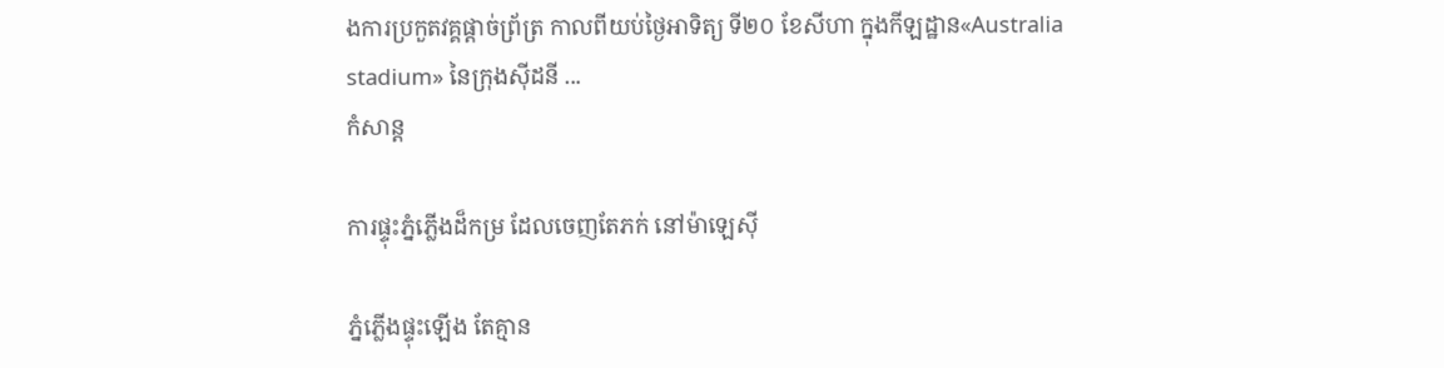ងការប្រកួតវគ្គផ្ដាច់ព្រ័ត្រ កាលពីយប់ថ្ងៃអាទិត្យ ទី២០ ខែសីហា ក្នុងកីឡដ្ឋាន«Australia stadium» នៃក្រុងស៊ីដនី ...
កំសាន្ដ

ការផ្ទុះភ្នំភ្លើងដ៏កម្រ ដែលចេញតែភក់ នៅម៉ាឡេស៊ី

ភ្នំភ្លើងផ្ទុះឡើង តែគ្មាន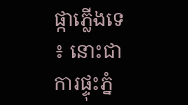ផ្កាភ្លើងទេ ៖ នោះជាការផ្ទុះភ្នំ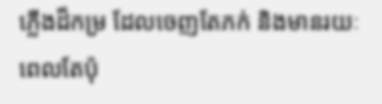ភ្លើងដ៏កម្រ ដែលចេញតែភក់ និងមានរយៈពេលតែប៉ុ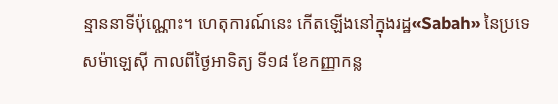ន្មាននាទីប៉ុណ្ណោះ។ ហេតុការណ៍នេះ កើតឡើងនៅក្នុងរដ្ឋ«Sabah» នៃប្រទេសម៉ាឡេស៊ី កាលពីថ្ងៃអាទិត្យ ទី១៨ ខែកញ្ញាកន្ល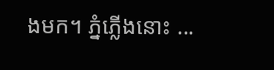ងមក។ ភ្នំភ្លើងនោះ ...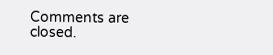Comments are closed.